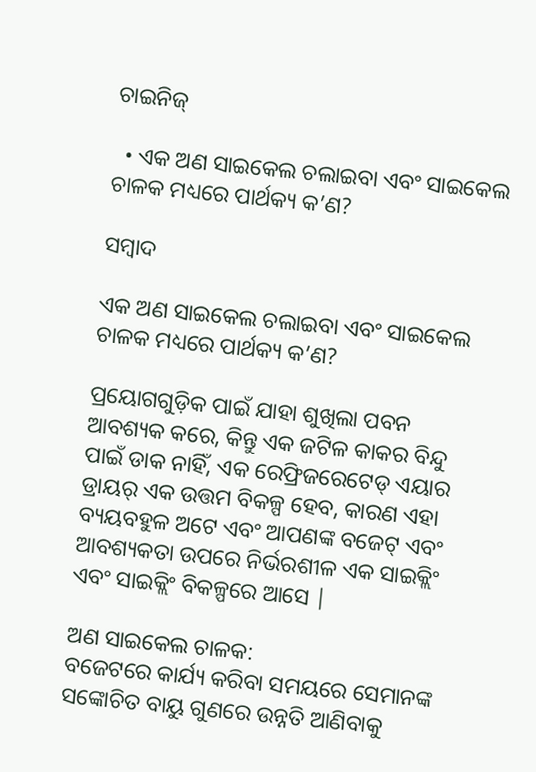ଚାଇନିଜ୍

  • ଏକ ଅଣ ସାଇକେଲ ଚଲାଇବା ଏବଂ ସାଇକେଲ ଚାଳକ ମଧ୍ୟରେ ପାର୍ଥକ୍ୟ କ’ଣ?

ସମ୍ବାଦ

ଏକ ଅଣ ସାଇକେଲ ଚଲାଇବା ଏବଂ ସାଇକେଲ ଚାଳକ ମଧ୍ୟରେ ପାର୍ଥକ୍ୟ କ’ଣ?

ପ୍ରୟୋଗଗୁଡ଼ିକ ପାଇଁ ଯାହା ଶୁଖିଲା ପବନ ଆବଶ୍ୟକ କରେ, କିନ୍ତୁ ଏକ ଜଟିଳ କାକର ବିନ୍ଦୁ ପାଇଁ ଡାକ ନାହିଁ, ଏକ ରେଫ୍ରିଜରେଟେଡ୍ ଏୟାର ଡ୍ରାୟର୍ ଏକ ଉତ୍ତମ ବିକଳ୍ପ ହେବ, କାରଣ ଏହା ବ୍ୟୟବହୁଳ ଅଟେ ଏବଂ ଆପଣଙ୍କ ବଜେଟ୍ ଏବଂ ଆବଶ୍ୟକତା ଉପରେ ନିର୍ଭରଶୀଳ ଏକ ସାଇକ୍ଲିଂ ଏବଂ ସାଇକ୍ଲିଂ ବିକଳ୍ପରେ ଆସେ |

ଅଣ ସାଇକେଲ ଚାଳକ:
ବଜେଟରେ କାର୍ଯ୍ୟ କରିବା ସମୟରେ ସେମାନଙ୍କ ସଙ୍କୋଚିତ ବାୟୁ ଗୁଣରେ ଉନ୍ନତି ଆଣିବାକୁ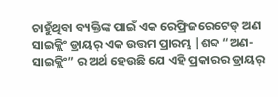ଚାହୁଁଥିବା ବ୍ୟକ୍ତିଙ୍କ ପାଇଁ ଏକ ରେଫ୍ରିଜରେଟେଡ୍ ଅଣ ସାଇକ୍ଲିଂ ଡ୍ରାୟର୍ ଏକ ଉତ୍ତମ ପ୍ରାରମ୍ଭ |ଶବ୍ଦ “ଅଣ-ସାଇକ୍ଲିଂ” ର ଅର୍ଥ ହେଉଛି ଯେ ଏହି ପ୍ରକାରର ଡ୍ରାୟର୍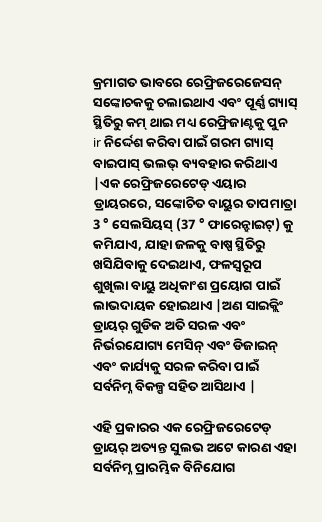କ୍ରମାଗତ ଭାବରେ ରେଫ୍ରିଜରେଜେସନ୍ ସଙ୍କୋଚକକୁ ଚଲାଇଥାଏ ଏବଂ ପୂର୍ଣ୍ଣ ଗ୍ୟାସ୍ ସ୍ଥିତିରୁ କମ୍ ଥାଇ ମଧ୍ୟ ରେଫ୍ରିଜାଣ୍ଟକୁ ପୁନ ir ନିର୍ଦ୍ଦେଶ କରିବା ପାଇଁ ଗରମ ଗ୍ୟାସ୍ ବାଇପାସ୍ ଭଲଭ୍ ବ୍ୟବହାର କରିଥାଏ |ଏକ ରେଫ୍ରିଜରେଟେଡ୍ ଏୟାର ଡ୍ରାୟରରେ, ସଙ୍କୋଚିତ ବାୟୁର ତାପମାତ୍ରା 3 ° ସେଲସିୟସ୍ (37 ° ଫାରେନ୍ହାଇଟ୍) କୁ କମିଯାଏ, ଯାହା ଜଳକୁ ବାଷ୍ପ ସ୍ଥିତିରୁ ଖସିଯିବାକୁ ଦେଇଥାଏ, ଫଳସ୍ୱରୂପ ଶୁଖିଲା ବାୟୁ ଅଧିକାଂଶ ପ୍ରୟୋଗ ପାଇଁ ଲାଭଦାୟକ ହୋଇଥାଏ |ଅଣ ସାଇକ୍ଲିଂ ଡ୍ରାୟର୍ ଗୁଡିକ ଅତି ସରଳ ଏବଂ ନିର୍ଭରଯୋଗ୍ୟ ମେସିନ୍ ଏବଂ ଡିଜାଇନ୍ ଏବଂ କାର୍ଯ୍ୟକୁ ସରଳ କରିବା ପାଇଁ ସର୍ବନିମ୍ନ ବିକଳ୍ପ ସହିତ ଆସିଥାଏ |

ଏହି ପ୍ରକାରର ଏକ ରେଫ୍ରିଜରେଟେଡ୍ ଡ୍ରାୟର୍ ଅତ୍ୟନ୍ତ ସୁଲଭ ଅଟେ କାରଣ ଏହା ସର୍ବନିମ୍ନ ପ୍ରାରମ୍ଭିକ ବିନିଯୋଗ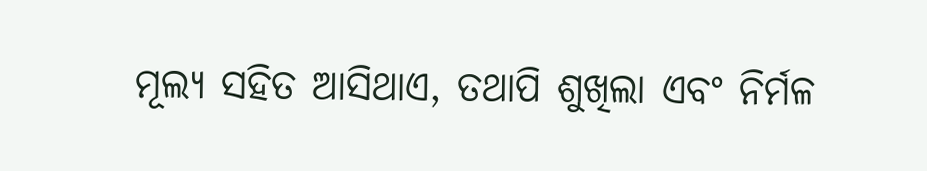ମୂଲ୍ୟ ସହିତ ଆସିଥାଏ, ତଥାପି ଶୁଖିଲା ଏବଂ ନିର୍ମଳ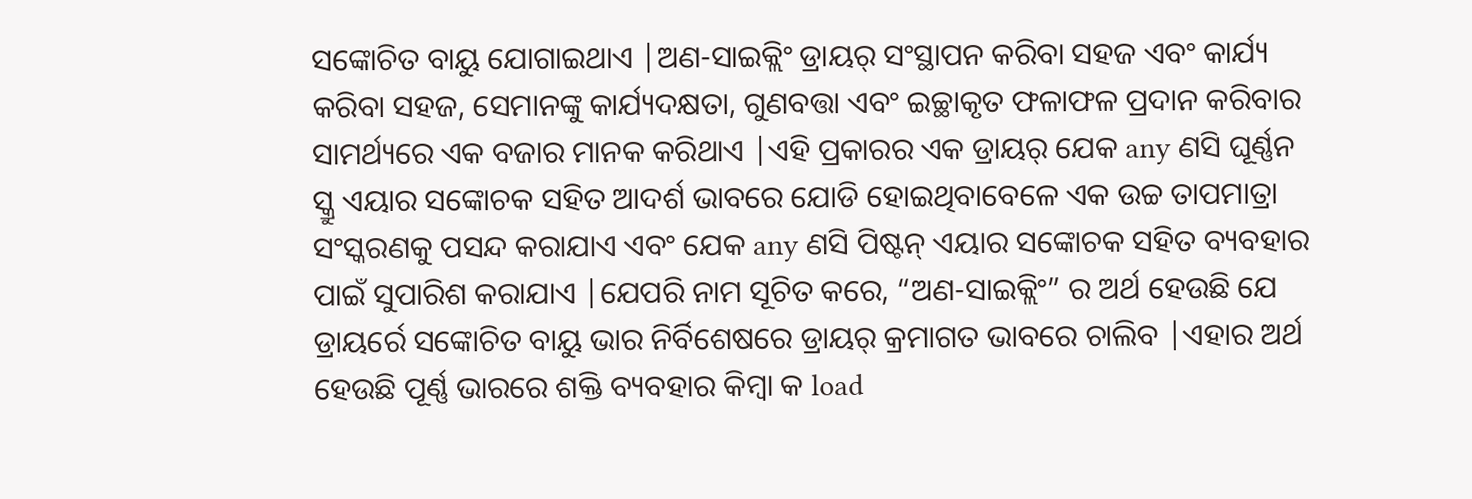ସଙ୍କୋଚିତ ବାୟୁ ଯୋଗାଇଥାଏ |ଅଣ-ସାଇକ୍ଲିଂ ଡ୍ରାୟର୍ ସଂସ୍ଥାପନ କରିବା ସହଜ ଏବଂ କାର୍ଯ୍ୟ କରିବା ସହଜ, ସେମାନଙ୍କୁ କାର୍ଯ୍ୟଦକ୍ଷତା, ଗୁଣବତ୍ତା ଏବଂ ଇଚ୍ଛାକୃତ ଫଳାଫଳ ପ୍ରଦାନ କରିବାର ସାମର୍ଥ୍ୟରେ ଏକ ବଜାର ମାନକ କରିଥାଏ |ଏହି ପ୍ରକାରର ଏକ ଡ୍ରାୟର୍ ଯେକ any ଣସି ଘୂର୍ଣ୍ଣନ ସ୍କ୍ରୁ ଏୟାର ସଙ୍କୋଚକ ସହିତ ଆଦର୍ଶ ଭାବରେ ଯୋଡି ହୋଇଥିବାବେଳେ ଏକ ଉଚ୍ଚ ତାପମାତ୍ରା ସଂସ୍କରଣକୁ ପସନ୍ଦ କରାଯାଏ ଏବଂ ଯେକ any ଣସି ପିଷ୍ଟନ୍ ଏୟାର ସଙ୍କୋଚକ ସହିତ ବ୍ୟବହାର ପାଇଁ ସୁପାରିଶ କରାଯାଏ |ଯେପରି ନାମ ସୂଚିତ କରେ, “ଅଣ-ସାଇକ୍ଲିଂ” ର ଅର୍ଥ ହେଉଛି ଯେ ଡ୍ରାୟର୍ରେ ସଙ୍କୋଚିତ ବାୟୁ ଭାର ନିର୍ବିଶେଷରେ ଡ୍ରାୟର୍ କ୍ରମାଗତ ଭାବରେ ଚାଲିବ |ଏହାର ଅର୍ଥ ହେଉଛି ପୂର୍ଣ୍ଣ ଭାରରେ ଶକ୍ତି ବ୍ୟବହାର କିମ୍ବା କ load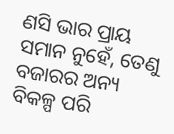ଣସି ଭାର ପ୍ରାୟ ସମାନ ନୁହେଁ, ତେଣୁ ବଜାରର ଅନ୍ୟ ବିକଳ୍ପ ପରି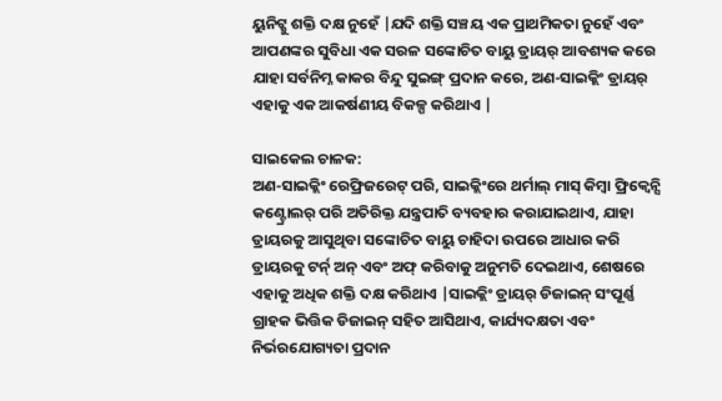ୟୁନିଟ୍କୁ ଶକ୍ତି ଦକ୍ଷ ନୁହେଁ |ଯଦି ଶକ୍ତି ସଞ୍ଚୟ ଏକ ପ୍ରାଥମିକତା ନୁହେଁ ଏବଂ ଆପଣଙ୍କର ସୁବିଧା ଏକ ସରଳ ସଙ୍କୋଚିତ ବାୟୁ ଡ୍ରାୟର୍ ଆବଶ୍ୟକ କରେ ଯାହା ସର୍ବନିମ୍ନ କାକର ବିନ୍ଦୁ ସୁଇଙ୍ଗ୍ ପ୍ରଦାନ କରେ, ଅଣ-ସାଇକ୍ଲିଂ ଡ୍ରାୟର୍ ଏହାକୁ ଏକ ଆକର୍ଷଣୀୟ ବିକଳ୍ପ କରିଥାଏ |

ସାଇକେଲ ଚାଳକ:
ଅଣ-ସାଇକ୍ଲିଂ ରେଫ୍ରିଜରେଟ୍ ପରି, ସାଇକ୍ଲିଂରେ ଥର୍ମାଲ୍ ମାସ୍ କିମ୍ବା ଫ୍ରିକ୍ୱେନ୍ସି କଣ୍ଟ୍ରୋଲର୍ ପରି ଅତିରିକ୍ତ ଯନ୍ତ୍ରପାତି ବ୍ୟବହାର କରାଯାଇଥାଏ, ଯାହା ଡ୍ରାୟରକୁ ଆସୁଥିବା ସଙ୍କୋଚିତ ବାୟୁ ଚାହିଦା ଉପରେ ଆଧାର କରି ଡ୍ରାୟରକୁ ଟର୍ନ୍ ଅନ୍ ଏବଂ ଅଫ୍ କରିବାକୁ ଅନୁମତି ଦେଇଥାଏ, ଶେଷରେ ଏହାକୁ ଅଧିକ ଶକ୍ତି ଦକ୍ଷ କରିଥାଏ |ସାଇକ୍ଲିଂ ଡ୍ରାୟର୍ ଡିଜାଇନ୍ ସଂପୂର୍ଣ୍ଣ ଗ୍ରାହକ ଭିତ୍ତିକ ଡିଜାଇନ୍ ସହିତ ଆସିଥାଏ, କାର୍ଯ୍ୟଦକ୍ଷତା ଏବଂ ନିର୍ଭରଯୋଗ୍ୟତା ପ୍ରଦାନ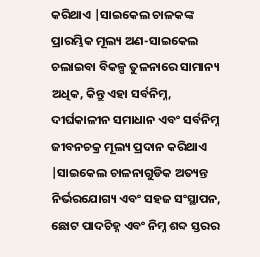କରିଥାଏ |ସାଇକେଲ ଚାଳକଙ୍କ ପ୍ରାରମ୍ଭିକ ମୂଲ୍ୟ ଅଣ-ସାଇକେଲ ଚଲାଇବା ବିକଳ୍ପ ତୁଳନାରେ ସାମାନ୍ୟ ଅଧିକ, କିନ୍ତୁ ଏହା ସର୍ବନିମ୍ନ, ଦୀର୍ଘକାଳୀନ ସମାଧାନ ଏବଂ ସର୍ବନିମ୍ନ ଜୀବନଚକ୍ର ମୂଲ୍ୟ ପ୍ରଦାନ କରିଥାଏ |ସାଇକେଲ ଚାଳନାଗୁଡିକ ଅତ୍ୟନ୍ତ ନିର୍ଭରଯୋଗ୍ୟ ଏବଂ ସହଜ ସଂସ୍ଥାପନ, ଛୋଟ ପାଦଚିହ୍ନ ଏବଂ ନିମ୍ନ ଶବ୍ଦ ସ୍ତରର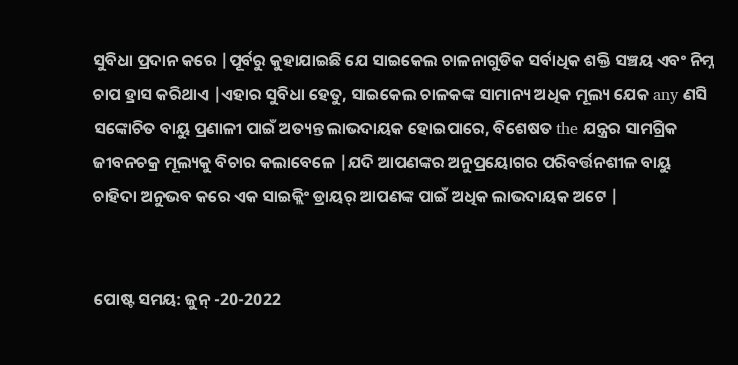ସୁବିଧା ପ୍ରଦାନ କରେ |ପୂର୍ବରୁ କୁହାଯାଇଛି ଯେ ସାଇକେଲ ଚାଳନାଗୁଡିକ ସର୍ବାଧିକ ଶକ୍ତି ସଞ୍ଚୟ ଏବଂ ନିମ୍ନ ଚାପ ହ୍ରାସ କରିଥାଏ |ଏହାର ସୁବିଧା ହେତୁ, ସାଇକେଲ ଚାଳକଙ୍କ ସାମାନ୍ୟ ଅଧିକ ମୂଲ୍ୟ ଯେକ any ଣସି ସଙ୍କୋଚିତ ବାୟୁ ପ୍ରଣାଳୀ ପାଇଁ ଅତ୍ୟନ୍ତ ଲାଭଦାୟକ ହୋଇପାରେ, ବିଶେଷତ the ଯନ୍ତ୍ରର ସାମଗ୍ରିକ ଜୀବନଚକ୍ର ମୂଲ୍ୟକୁ ବିଚାର କଲାବେଳେ |ଯଦି ଆପଣଙ୍କର ଅନୁପ୍ରୟୋଗର ପରିବର୍ତ୍ତନଶୀଳ ବାୟୁ ଚାହିଦା ଅନୁଭବ କରେ ଏକ ସାଇକ୍ଲିଂ ଡ୍ରାୟର୍ ଆପଣଙ୍କ ପାଇଁ ଅଧିକ ଲାଭଦାୟକ ଅଟେ |


ପୋଷ୍ଟ ସମୟ: ଜୁନ୍ -20-2022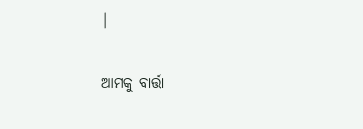|

ଆମକୁ ବାର୍ତ୍ତା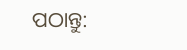ପଠାନ୍ତୁ: